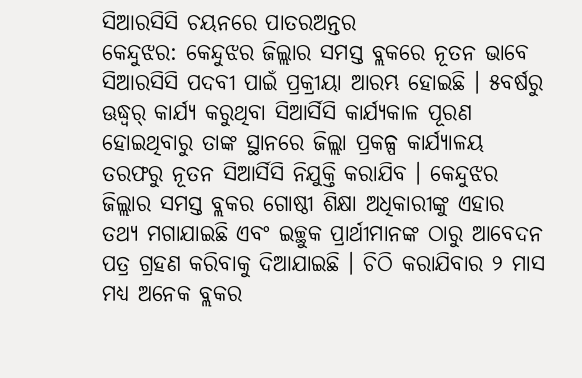ସିଆରସିସି ଚୟନରେ ପାତରଅନ୍ତର
କେନ୍ଦୁଝର: କେନ୍ଦୁଝର ଜିଲ୍ଲାର ସମସ୍ତ ବ୍ଲକରେ ନୂତନ ଭାବେ ସିଆରସିସି ପଦବୀ ପାଇଁ ପ୍ରକ୍ରୀୟା ଆରମ୍ଭ ହୋଇଛି । ୫ବର୍ଷରୁ ଊଦ୍ଧ୍ୱର୍ କାର୍ଯ୍ୟ କରୁଥିବା ସିଆର୍ସିସି କାର୍ଯ୍ୟକାଳ ପୂରଣ ହୋଇଥିବାରୁ ତାଙ୍କ ସ୍ଥାନରେ ଜିଲ୍ଲା ପ୍ରକଳ୍ପ କାର୍ଯ୍ୟାଳୟ ତରଫରୁ ନୂତନ ସିଆର୍ସିସି ନିଯୁକ୍ତି କରାଯିବ । କେନ୍ଦୁଝର ଜିଲ୍ଲାର ସମସ୍ତ ବ୍ଲକର ଗୋଷ୍ଠୀ ଶିକ୍ଷା ଅଧିକାରୀଙ୍କୁ ଏହାର ତଥ୍ୟ ମଗାଯାଇଛି ଏବଂ ଇଚ୍ଛୁକ ପ୍ରାର୍ଥୀମାନଙ୍କ ଠାରୁ ଆବେଦନ ପତ୍ର ଗ୍ରହଣ କରିବାକୁ ଦିଆଯାଇଛି । ଚିଠି କରାଯିବାର ୨ ମାସ ମଧ୍ୟ ଅନେକ ବ୍ଲକର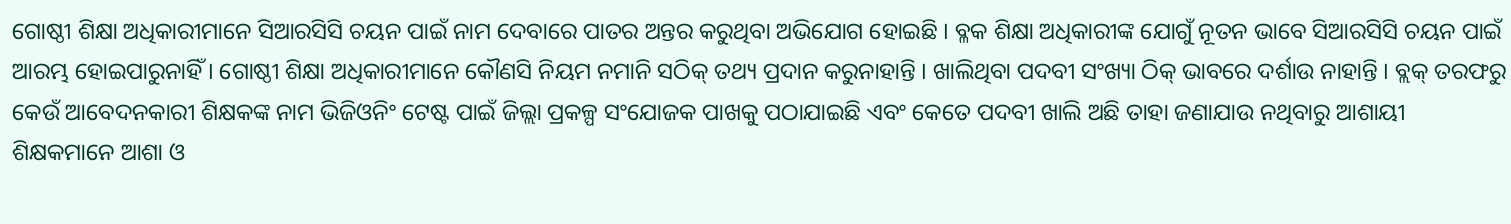ଗୋଷ୍ଠୀ ଶିକ୍ଷା ଅଧିକାରୀମାନେ ସିଆରସିସି ଚୟନ ପାଇଁ ନାମ ଦେବାରେ ପାତର ଅନ୍ତର କରୁଥିବା ଅଭିଯୋଗ ହୋଇଛି । ବ୍ଳକ ଶିକ୍ଷା ଅଧିକାରୀଙ୍କ ଯୋଗୁଁ ନୂତନ ଭାବେ ସିଆରସିସି ଚୟନ ପାଇଁ ଆରମ୍ଭ ହୋଇପାରୁନାହିଁ । ଗୋଷ୍ଠୀ ଶିକ୍ଷା ଅଧିକାରୀମାନେ କୌଣସି ନିୟମ ନମାନି ସଠିକ୍ ତଥ୍ୟ ପ୍ରଦାନ କରୁନାହାନ୍ତି । ଖାଲିଥିବା ପଦବୀ ସଂଖ୍ୟା ଠିକ୍ ଭାବରେ ଦର୍ଶାଉ ନାହାନ୍ତି । ବ୍ଲକ୍ ତରଫରୁ କେଉଁ ଆବେଦନକାରୀ ଶିକ୍ଷକଙ୍କ ନାମ ଭିଜିଓନିଂ ଟେଷ୍ଟ ପାଇଁ ଜିଲ୍ଲା ପ୍ରକଳ୍ପ ସଂଯୋଜକ ପାଖକୁ ପଠାଯାଇଛି ଏବଂ କେତେ ପଦବୀ ଖାଲି ଅଛି ତାହା ଜଣାଯାଉ ନଥିବାରୁ ଆଶାୟୀ ଶିକ୍ଷକମାନେ ଆଶା ଓ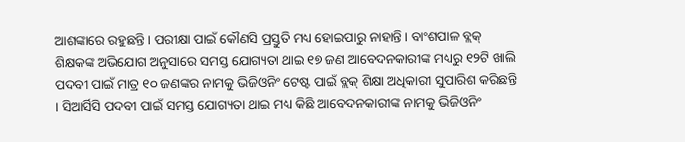ଆଶଙ୍କାରେ ରହୁଛନ୍ତି । ପରୀକ୍ଷା ପାଇଁ କୌଣସି ପ୍ରସ୍ତୁତି ମଧ୍ୟ ହୋଇପାରୁ ନାହାନ୍ତି । ବାଂଶପାଳ ବ୍ଲକ୍ ଶିକ୍ଷକଙ୍କ ଅଭିଯୋଗ ଅନୁସାରେ ସମସ୍ତ ଯୋଗ୍ୟତା ଥାଇ ୧୭ ଜଣ ଆବେଦନକାରୀଙ୍କ ମଧ୍ୟରୁ ୧୨ଟି ଖାଲି ପଦବୀ ପାଇଁ ମାତ୍ର ୧୦ ଜଣଙ୍କର ନାମକୁ ଭିଜିଓନିଂ ଟେଷ୍ଟ ପାଇଁ ବ୍ଲକ୍ ଶିକ୍ଷା ଅଧିକାରୀ ସୁପାରିଶ କରିଛନ୍ତି । ସିଆର୍ସିସି ପଦବୀ ପାଇଁ ସମସ୍ତ ଯୋଗ୍ୟତା ଥାଇ ମଧ୍ୟ କିଛି ଆବେଦନକାରୀଙ୍କ ନାମକୁ ଭିଜିଓନିଂ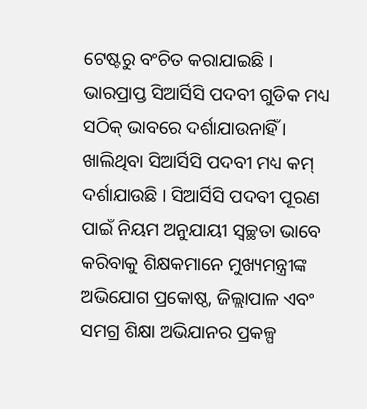ଟେଷ୍ଟରୁ ବଂଚିତ କରାଯାଇଛି । ଭାରପ୍ରାପ୍ତ ସିଆର୍ସିସି ପଦବୀ ଗୁଡିକ ମଧ୍ୟ ସଠିକ୍ ଭାବରେ ଦର୍ଶାଯାଉନାହିଁ । ଖାଲିଥିବା ସିଆର୍ସିସି ପଦବୀ ମଧ୍ୟ କମ୍ ଦର୍ଶାଯାଉଛି । ସିଆର୍ସିସି ପଦବୀ ପୂରଣ ପାଇଁ ନିୟମ ଅନୁଯାୟୀ ସ୍ୱଚ୍ଛତା ଭାବେ କରିବାକୁ ଶିକ୍ଷକମାନେ ମୁଖ୍ୟମନ୍ତ୍ରୀଙ୍କ ଅଭିଯୋଗ ପ୍ରକୋଷ୍ଠ, ଜିଲ୍ଲାପାଳ ଏବଂ ସମଗ୍ର ଶିକ୍ଷା ଅଭିଯାନର ପ୍ରକଳ୍ପ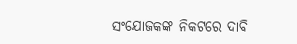ସଂଯୋଜକଙ୍କ ନିକଟରେ ଦାବି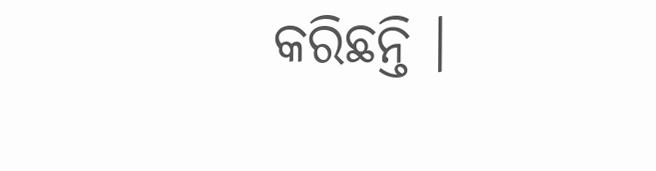କରିଛନ୍ତି ।